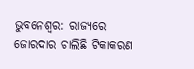ଭୁବନେଶ୍ୱର: ରାଜ୍ୟରେ ଜୋରଦାର ଚାଲିଛି ଟିକାକରଣ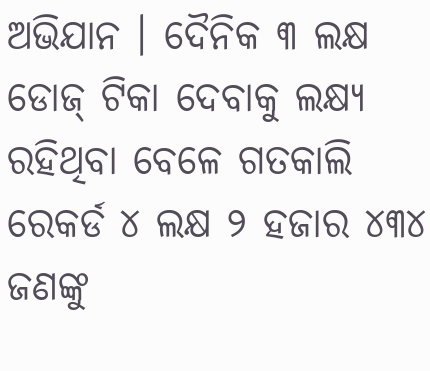ଅଭିଯାନ । ଦୈନିକ ୩ ଲକ୍ଷ ଡୋଜ୍ ଟିକା ଦେବାକୁ ଲକ୍ଷ୍ୟ ରହିଥିବା ବେଳେ ଗତକାଲି ରେକର୍ଡ ୪ ଲକ୍ଷ ୨ ହଜାର ୪୩୪ ଜଣଙ୍କୁ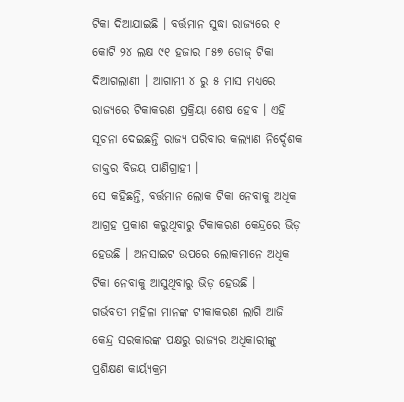ଟିକା ଦିଆଯାଇଛି । ବର୍ତ୍ତମାନ ସୁଦ୍ଧା ରାଜ୍ୟରେ ୧ କୋଟି ୨୪ ଲକ୍ଷ ୯୧ ହଜାର ୮୫୭ ଡୋଜ୍ ଟିକା ଦିଆଗଲାଣୀ । ଆଗାମୀ ୪ ରୁ ୫ ମାସ ମଧ୍ୟରେ ରାଜ୍ୟରେ ଟିକାକରଣ ପ୍ରକ୍ରିୟା ଶେଷ ହେବ । ଏହି ସୂଚନା ଦେଇଛନ୍ତି ରାଜ୍ୟ ପରିବାର କଲ୍ୟାଣ ନିର୍ଦ୍ଦେଶକ ଡାକ୍ତର ବିଜୟ ପାଣିଗ୍ରାହୀ ।
ସେ କହିଛନ୍ତି, ବର୍ତ୍ତମାନ ଲୋକ ଟିକା ନେବାକୁ ଅଧିକ ଆଗ୍ରହ ପ୍ରକାଶ କରୁଥିବାରୁ ଟିକାକରଣ କେନ୍ଦ୍ରରେ ଭିଡ଼ ହେଉଛି । ଅନସାଇଟ ଉପରେ ଲୋକମାନେ ଅଧିକ ଟିକା ନେବାକୁ ଆସୁଥିବାରୁ ଭିଡ଼ ହେଉଛି ।
ଗର୍ଭବତୀ ମହିଳା ମାନଙ୍କ ଟୀକାକରଣ ଲାଗି ଆଜି କେନ୍ଦ୍ର ସରକାରଙ୍କ ପକ୍ଷରୁ ରାଜ୍ୟର ଅଧିକାରୀଙ୍କୁ ପ୍ରଶିକ୍ଷଣ କାର୍ୟ୍ୟକ୍ରମ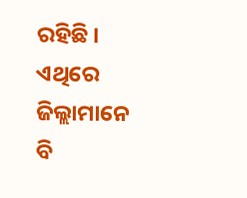ରହିଛି । ଏଥିରେ ଜିଲ୍ଲାମାନେ ବି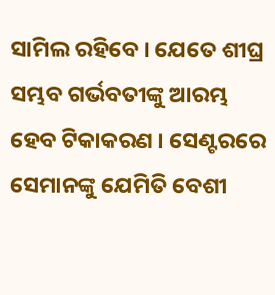ସାମିଲ ରହିବେ । ଯେତେ ଶୀଘ୍ର ସମ୍ଭବ ଗର୍ଭବତୀଙ୍କୁ ଆରମ୍ଭ ହେବ ଟିକାକରଣ । ସେଣ୍ଟରରେ ସେମାନଙ୍କୁ ଯେମିତି ବେଶୀ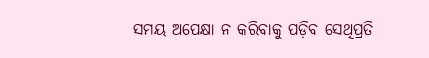ସମୟ ଅପେକ୍ଷା ନ କରିବାକୁ ପଡ଼ିବ ସେଥିପ୍ରତି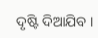ଦୃଷ୍ଟି ଦିଆଯିବ ।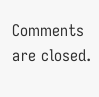Comments are closed.